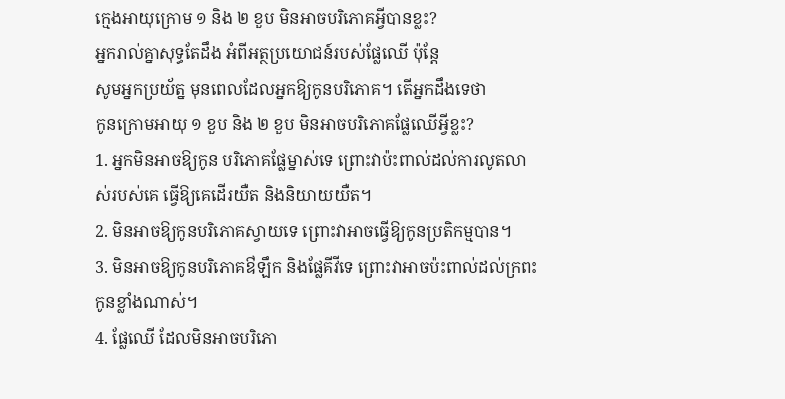ក្មេងអាយុក្រោម ១ និង ២ ខួប មិនអាចបរិភោគអ្វីបានខ្លះ?
អ្នករាល់គ្នាសុទ្ធតែដឹង អំពីអត្ថប្រយោជន៍របស់ផ្លែឈើ ប៉ុន្តែ
សូមអ្នកប្រយ័ត្ន មុនពេលដែលអ្នកឱ្យកូនបរិភោគ។ តើអ្នកដឹងទេថា
កូនក្រោមអាយុ ១ ខួប និង ២ ខួប មិនអាចបរិភោគផ្លែឈើអ្វីខ្លះ?
1. អ្នកមិនអាចឱ្យកូន បរិភោគផ្លែម្នាស់ទេ ព្រោះវាប៉ះពាល់ដល់ការលូតលាស់របស់គេ ធ្វើឱ្យគេដើរយឺត និងនិយាយយឺត។
2. មិនអាចឱ្យកូនបរិភោគស្វាយទេ ព្រោះវាអាចធ្វើឱ្យកូនប្រតិកម្មបាន។
3. មិនអាចឱ្យកូនបរិភោគឳឡឹក និងផ្លែគីវីទេ ព្រោះវាអាចប៉ះពាល់ដល់ក្រពះកូនខ្លាំងណាស់។
4. ផ្លែឈើ ដែលមិនអាចបរិភោ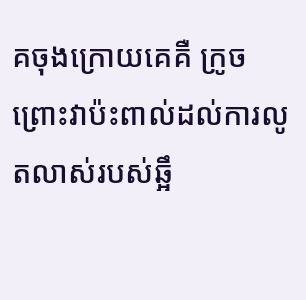គចុងក្រោយគេគឺ ក្រូច ព្រោះវាប៉ះពាល់ដល់ការលូតលាស់របស់ឆ្អឹ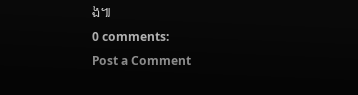ង៕
0 comments:
Post a Comment